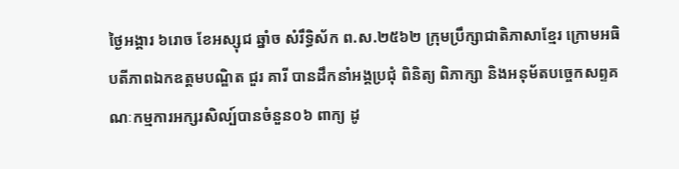ថ្ងៃអង្គារ ៦រោច ខែអស្សុជ ឆ្នាំច សំរឹទ្ធិស័ក ព.ស.២៥៦២ ក្រុមប្រឹក្សាជាតិភាសាខ្មែរ ក្រោមអធិបតីភាពឯកឧត្តមបណ្ឌិត ជួរ គារី បានដឹកនាំអង្គប្រជុំ ពិនិត្យ ពិភាក្សា និងអនុម័តបច្ចេកសព្ទគណៈកម្មការអក្សរសិល្ប៍បានចំនួន០៦ ពាក្យ ដូ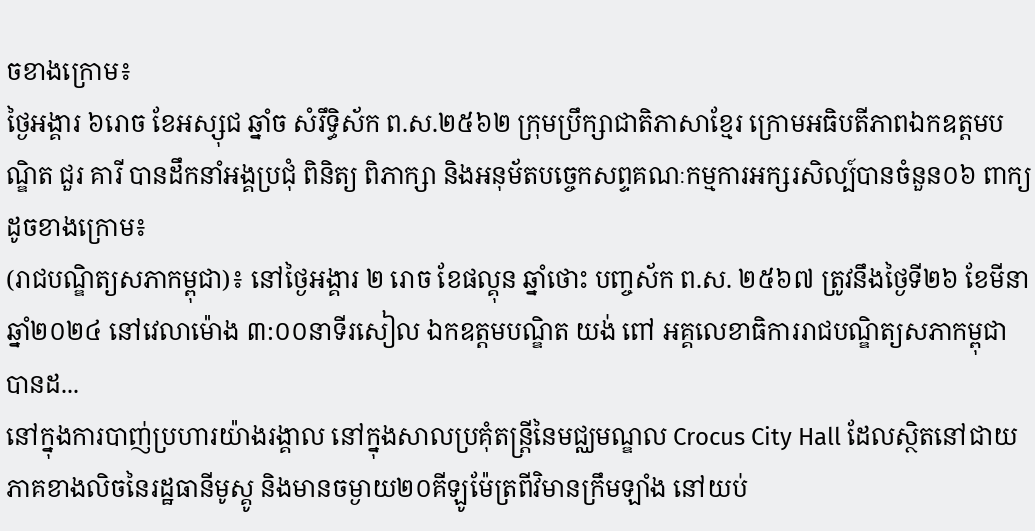ចខាងក្រោម៖
ថ្ងៃអង្គារ ៦រោច ខែអស្សុជ ឆ្នាំច សំរឹទ្ធិស័ក ព.ស.២៥៦២ ក្រុមប្រឹក្សាជាតិភាសាខ្មែរ ក្រោមអធិបតីភាពឯកឧត្តមបណ្ឌិត ជួរ គារី បានដឹកនាំអង្គប្រជុំ ពិនិត្យ ពិភាក្សា និងអនុម័តបច្ចេកសព្ទគណៈកម្មការអក្សរសិល្ប៍បានចំនួន០៦ ពាក្យ ដូចខាងក្រោម៖
(រាជបណ្ឌិត្យសភាកម្ពុជា)៖ នៅថ្ងៃអង្គារ ២ រោច ខែផល្គុន ឆ្នាំថោះ បញ្ចស័ក ព.ស. ២៥៦៧ ត្រូវនឹងថ្ងៃទី២៦ ខែមីនា ឆ្នាំ២០២៤ នៅវេលាម៉ោង ៣:០០នាទីរសៀល ឯកឧត្តមបណ្ឌិត យង់ ពៅ អគ្គលេខាធិការរាជបណ្ឌិត្យសភាកម្ពុជា បានដ...
នៅក្នុងការបាញ់ប្រហារយ៉ាងរង្គាល នៅក្នុងសាលប្រគុំតន្ត្រីនៃមជ្ឈមណ្ឌល Crocus City Hall ដែលស្ថិតនៅជាយភាគខាងលិចនៃរដ្ឋធានីមូស្គូ និងមានចម្ងាយ២០គីឡូម៉ែត្រពីវិមានក្រឹមឡាំង នៅយប់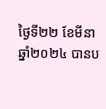ថ្ងៃទី២២ ខែមីនា ឆ្នាំ២០២៤ បានប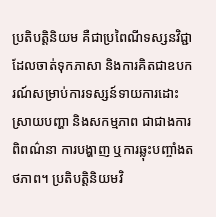ប្រតិបត្តិនិយម គឺជាប្រពៃណីទស្សនវិជ្ជា ដែលចាត់ទុកភាសា និងការគិតជាឧបករណ៍សម្រាប់ការទស្សន៍ទាយការដោះស្រាយបញ្ហា និងសកម្មភាព ជាជាងការពិពណ៌នា ការបង្ហាញ ឬការឆ្លុះបញ្ចាំងតថភាព។ ប្រតិបត្តិនិយមវិ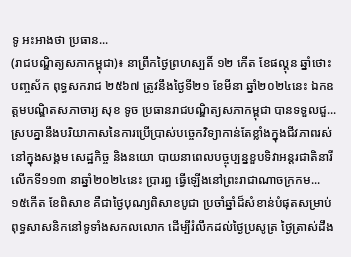ទូ អះអាងថា ប្រធាន...
(រាជបណ្ឌិត្យសភាកម្ពុជា)៖ នាព្រឹកថ្ងៃព្រហស្បតិ៍ ១២ កើត ខែផល្គុន ឆ្នាំថោះ បញ្ចស័ក ពុទ្ធសករាជ ២៥៦៧ ត្រូវនឹងថ្ងៃទី២១ ខែមីនា ឆ្នាំ២០២៤នេះ ឯកឧត្ដមបណ្ឌិតសភាចារ្យ សុខ ទូច ប្រធានរាជបណ្ឌិត្យសភាកម្ពុជា បានទទួលជួ...
ស្របគ្នានឹងបរិយាកាសនៃការប្រើប្រាស់បច្ចេកវិទ្យាកាន់តែខ្លាំងក្នុងជីវភាពរស់នៅក្នុងសង្គម សេដ្ឋកិច្ច និងនយោ បាយនាពេលបច្ចុប្បន្នខួបទិវាអន្តរជាតិនារីលើកទី១១៣ នាឆ្នាំ២០២៤នេះ ប្រារព្ធ ធ្វើឡើងនៅព្រះរាជាណាចក្រកម...
១៥កើត ខែពិសាខ គឺជាថ្ងៃបុណ្យពិសាខបូជា ប្រចាំឆ្នាំដ៏សំខាន់បំផុតសម្រាប់ពុទ្ធសាសនិកនៅទូទាំងសកលលោក ដើម្បីរំលឹកដល់ថ្ងៃប្រសូត្រ ថ្ងៃត្រាស់ដឹង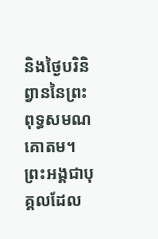និងថ្ងៃបរិនិព្វាននៃព្រះពុទ្ធសមណគោតម។ ព្រះអង្គជាបុគ្គលដែល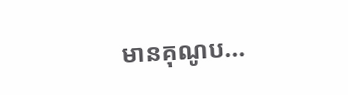មានគុណូប...